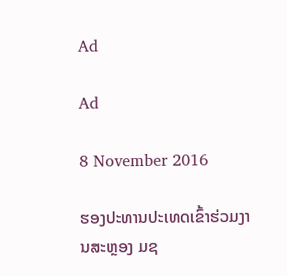Ad

Ad

8 November 2016

ຮອງປະທານປະເທດເຂົ້າຮ່ວມງານສະຫຼອງ ມຊ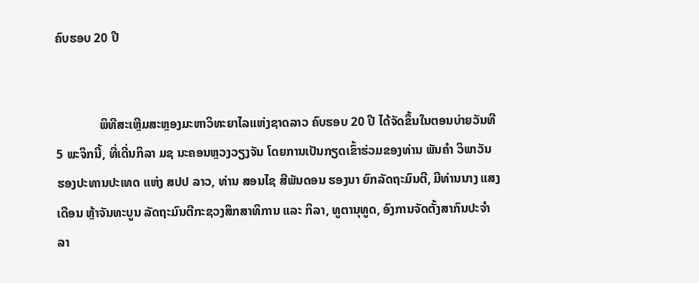ຄົບຮອບ 20 ປີ


              ພິທີສະເຫຼີມສະຫຼອງມະຫາວິທະຍາໄລແຫ່ງຊາດລາວ ຄົບຮອບ 20 ປີ ໄດ້ຈັດຂຶ້ນໃນຕອນບ່າຍວັນທີ 5 ພະຈິກນີ້, ທີ່ເດີ່ນກິລາ ມຊ ນະຄອນຫຼວງວຽງຈັນ ໂດຍການເປັນກຽດເຂົ້າຮ່ວມຂອງທ່ານ ພັນຄໍາ ວິພາວັນ ຮອງປະທານປະເທດ ແຫ່ງ ສປປ ລາວ, ທ່ານ ສອນໄຊ ສີພັນດອນ ຮອງນາ ຍົກລັດຖະມົນຕີ, ມີທ່ານນາງ ແສງເດືອນ ຫຼ້າຈັນທະບູນ ລັດຖະມົນຕີກະຊວງສຶກສາທິການ ແລະ ກິລາ, ທູຕານຸທູດ, ອົງການຈັດຕັ້ງສາກົນປະຈໍາລາ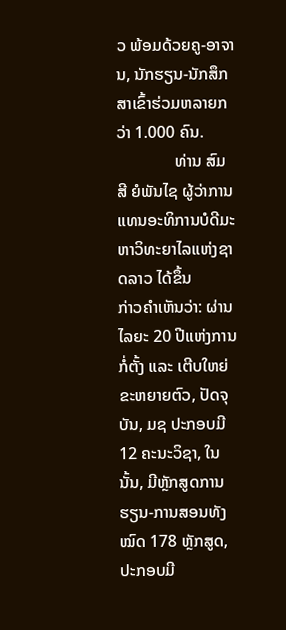ວ ພ້ອມດ້ວຍຄູ-ອາຈານ, ນັກຮຽນ-ນັກສຶກສາເຂົ້າຮ່ວມຫລາຍກວ່າ 1.000 ຄົນ.
              ທ່ານ ສົມສີ ຍໍພັນໄຊ ຜູ້ວ່າການແທນອະທິການບໍດີມະຫາວິທະຍາໄລແຫ່ງຊາດລາວ ໄດ້ຂຶ້ນ
ກ່າວຄຳເຫັນວ່າ: ຜ່ານໄລຍະ 20 ປີແຫ່ງການກໍ່ຕັ້ງ ແລະ ເຕີບໃຫຍ່ຂະຫຍາຍຕົວ, ປັດຈຸບັນ, ມຊ ປະກອບມີ 12 ຄະນະວິຊາ, ໃນນັ້ນ, ມີຫຼັກສູດການຮຽນ-ການສອນທັງໝົດ 178 ຫຼັກສູດ, ປະກອບມີ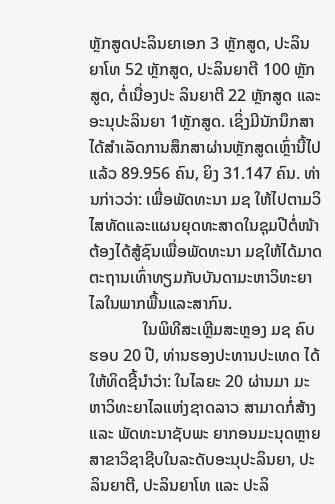ຫຼັກສູດປະລິນຍາເອກ 3 ຫຼັກສູດ, ປະລິນຍາໂທ 52 ຫຼັກສູດ, ປະລິນຍາຕີ 100 ຫຼັກສູດ, ຕໍ່ເນື່ອງປະ ລິນຍາຕີ 22 ຫຼັກສູດ ແລະ ອະນຸປະລິນຍາ 1ຫຼັກສູດ. ເຊິ່ງມີນັກນຶກສາໄດ້ສໍາເລັດການສຶກສາຜ່ານຫຼັກສູດເຫຼົ່ານີ້ໄປແລ້ວ 89.956 ຄົນ, ຍິງ 31.147 ຄົນ. ທ່ານກ່າວວ່າ: ເພື່ອພັດທະນາ ມຊ ໃຫ້ໄປຕາມວິໄສທັດແລະແຜນຍຸດທະສາດໃນຊຸມປີຕໍ່ໜ້າຕ້ອງໄດ້ສູ້ຊົນເພື່ອພັດທະນາ ມຊໃຫ້ໄດ້ມາດຕະຖານເທົ່າທຽມກັບບັນດາມະຫາວິທະຍາໄລໃນພາກພື້ນແລະສາກົນ.
             ໃນພິທີສະເຫຼີມສະຫຼອງ ມຊ ຄົບຮອບ 20 ປີ, ທ່ານຮອງປະທານປະເທດ ໄດ້ໃຫ້ທິດຊີ້ນຳວ່າ: ໃນໄລຍະ 20 ຜ່ານມາ ມະຫາວິທະຍາໄລແຫ່ງຊາດລາວ ສາມາດກໍ່ສ້າງ ແລະ ພັດທະນາຊັບພະ ຍາກອນມະນຸດຫຼາຍສາຂາວິຊາຊີບໃນລະດັບອະນຸປະລິນຍາ, ປະລິນຍາຕີ, ປະລິນຍາໂທ ແລະ ປະລິ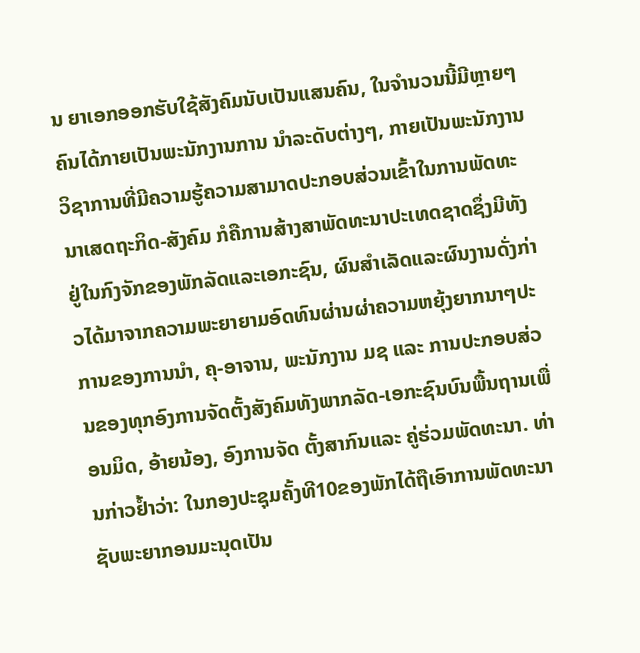ນ ຍາເອກອອກຮັບໃຊ້ສັງຄົມນັບເປັນແສນຄົນ, ໃນຈໍານວນນີ້ມີຫຼາຍໆຄົນໄດ້ກາຍເປັນພະນັກງານການ ນໍາລະດັບຕ່າງໆ, ກາຍເປັນພະນັກງານວິຊາການທີ່ມີຄວາມຮູ້ຄວາມສາມາດປະກອບສ່ວນເຂົ້າໃນການພັດທະນາເສດຖະກິດ-ສັງຄົມ ກໍຄືການສ້າງສາພັດທະນາປະເທດຊາດຊຶ່ງມີທັງຢູ່ໃນກົງຈັກຂອງພັກລັດແລະເອກະຊົນ, ຜົນສໍາເລັດແລະຜົນງານດັ່ງກ່າວໄດ້ມາຈາກຄວາມພະຍາຍາມອົດທົນຜ່ານຜ່າຄວາມຫຍຸ້ງຍາກນາໆປະການຂອງການນໍາ, ຄຸ-ອາຈານ, ພະນັກງານ ມຊ ແລະ ການປະກອບສ່ວນຂອງທຸກອົງການຈັດຕັ້ງສັງຄົມທັງພາກລັດ-ເອກະຊົນບົນພື້ນຖານເພື່ອນມິດ, ອ້າຍນ້ອງ, ອົງການຈັດ ຕັ້ງສາກົນແລະ ຄູ່ຮ່ວມພັດທະນາ. ທ່ານກ່າວຢ້ຳວ່າ: ໃນກອງປະຊຸມຄັ້ງທີ10ຂອງພັກໄດ້ຖືເອົາການພັດທະນາຊັບພະຍາກອນມະນຸດເປັນ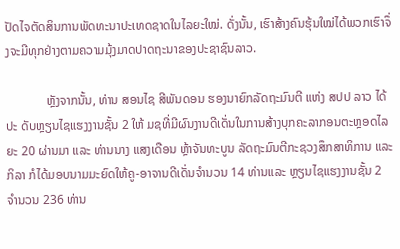ປັດໄຈຕັດສິນການພັດທະນາປະເທດຊາດໃນໄລຍະໃໝ່. ດັ່ງນັ້ນ, ເຮົາສ້າງຄົນຮຸ້ນໃໝ່ໄດ້ພວກເຮົາຈຶ່ງຈະມີທຸກຢ່າງຕາມຄວາມມຸ້ງມາດປາດຖະນາຂອງປະຊາຊົນລາວ.

             ຫຼັງຈາກນັ້ນ, ທ່ານ ສອນໄຊ ສີພັນດອນ ຮອງນາຍົກລັດຖະມົນຕີ ແຫ່ງ ສປປ ລາວ ໄດ້ປະ ດັບຫຼຽນໄຊແຮງງານຊັ້ນ 2 ໃຫ້ ມຊທີ່ມີຜົນງານດີເດັ່ນໃນການສ້າງບຸກຄະລາກອນຕະຫຼອດໄລຍະ 20 ຜ່ານມາ ແລະ ທ່ານນາງ ແສງເດືອນ ຫຼ້າຈັນທະບູນ ລັດຖະມົນຕີກະຊວງສຶກສາທິການ ແລະ ກິລາ ກໍໄດ້ມອບນາມມະຍົດໃຫ້ຄູ-ອາຈານດີເດັ່ນຈໍານວນ 14 ທ່ານແລະ ຫຼຽນໄຊແຮງງານຊັ້ນ 2 ຈໍານວນ 236 ທ່ານ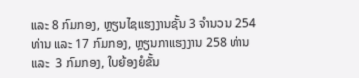ແລະ 8 ກົມກອງ, ຫຼຽນໄຊແຮງງານຊັ້ນ 3 ຈໍານວນ 254 ທ່ານ ແລະ 17 ກົມກອງ, ຫຼຽນກາແຮງງານ 258 ທ່ານ ແລະ  3 ກົມກອງ, ໃບຍ້ອງຍໍຂັ້ນ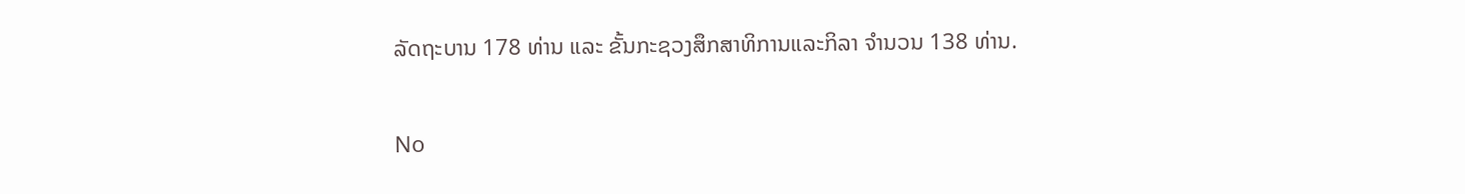ລັດຖະບານ 178 ທ່ານ ແລະ ຂັ້ນກະຊວງສຶກສາທິການແລະກິລາ ຈໍານວນ 138 ທ່ານ.

No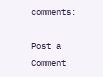comments:

Post a Comment